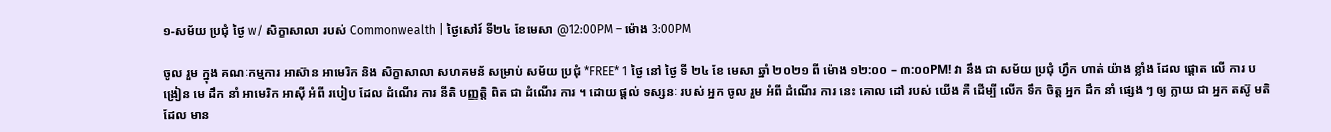១-សម័យ ប្រជុំ ថ្ងៃ w/ សិក្ខាសាលា របស់ Commonwealth | ថ្ងៃសៅរ៍ ទី២៤ ខែមេសា @12:00PM – ម៉ោង 3:00PM

ចូល រួម ក្នុង គណៈកម្មការ អាស៊ាន អាមេរិក និង សិក្ខាសាលា សហគមន័ សម្រាប់ សម័យ ប្រជុំ *FREE* 1 ថ្ងៃ នៅ ថ្ងៃ ទី ២៤ ខែ មេសា ឆ្នាំ ២០២១ ពី ម៉ោង ១២:០០ – ៣:០០PM! វា នឹង ជា សម័យ ប្រជុំ ហ្វឹក ហាត់ យ៉ាង ខ្លាំង ដែល ផ្តោត លើ ការ បង្រៀន មេ ដឹក នាំ អាមេរិក អាស៊ី អំពី របៀប ដែល ដំណើរ ការ នីតិ បញ្ញត្តិ ពិត ជា ដំណើរ ការ ។ ដោយ ផ្តល់ ទស្សនៈ របស់ អ្នក ចូល រួម អំពី ដំណើរ ការ នេះ គោល ដៅ របស់ យើង គឺ ដើម្បី លើក ទឹក ចិត្ត អ្នក ដឹក នាំ ផ្សេង ៗ ឲ្យ ក្លាយ ជា អ្នក តស៊ូ មតិ ដែល មាន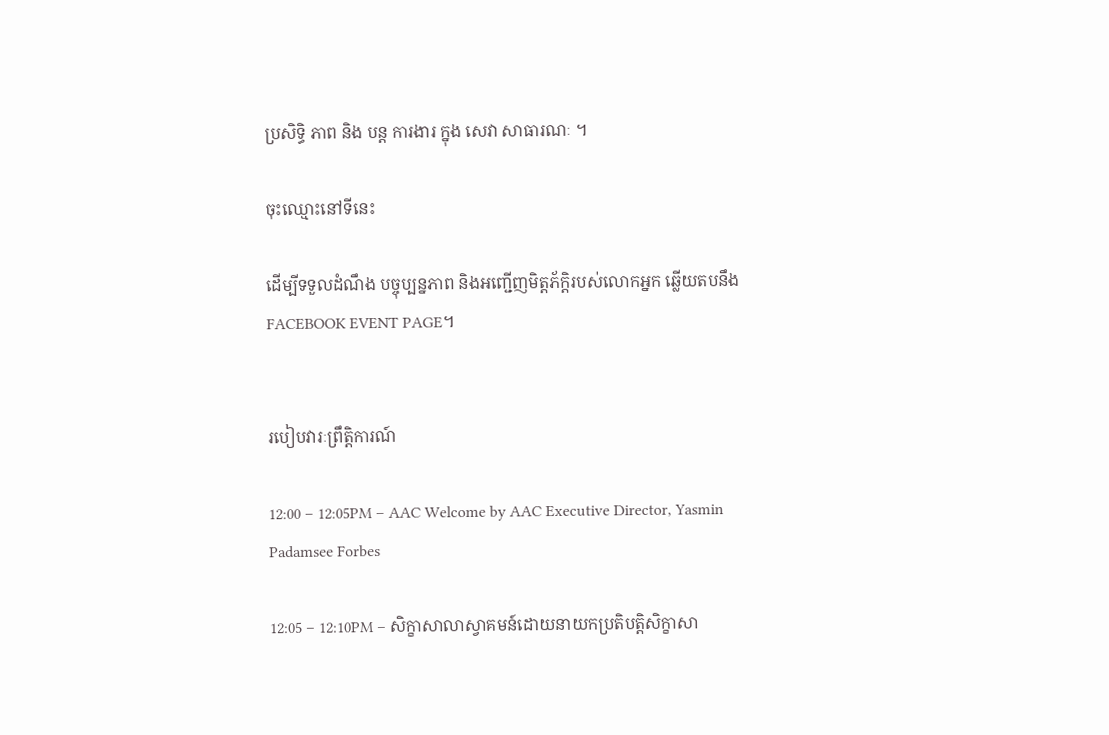ប្រសិទ្ធិ ភាព និង បន្ត ការងារ ក្នុង សេវា សាធារណៈ ។

ចុះឈ្មោះនៅទីនេះ

ដើម្បីទទួលដំណឹង បច្ចុប្បន្នភាព និងអញ្ជើញមិត្តភ័ក្ដិរបស់លោកអ្នក ឆ្លើយតបនឹង FACEBOOK EVENT PAGE។


របៀបវារៈព្រឹត្តិការណ៍

12:00 – 12:05PM – AAC Welcome by AAC Executive Director, Yasmin Padamsee Forbes

12:05 – 12:10PM – សិក្ខាសាលាស្វាគមន៍ដោយនាយកប្រតិបត្តិសិក្ខាសា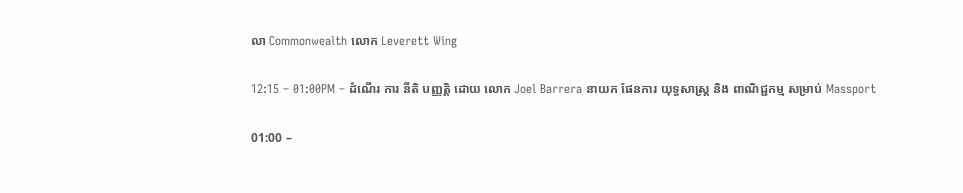លា Commonwealth លោក Leverett Wing

12:15 – 01:00PM – ដំណើរ ការ នីតិ បញ្ញត្តិ ដោយ លោក Joel Barrera នាយក ផែនការ យុទ្ធសាស្ត្រ និង ពាណិជ្ជកម្ម សម្រាប់ Massport

01:00 –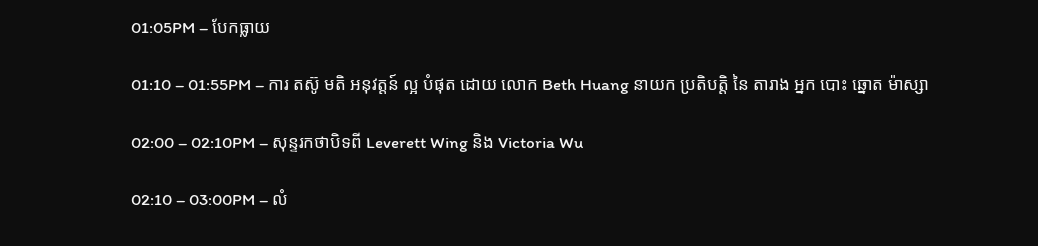01:05PM – បែកធ្លាយ

01:10 – 01:55PM – ការ តស៊ូ មតិ អនុវត្តន៍ ល្អ បំផុត ដោយ លោក Beth Huang នាយក ប្រតិបត្តិ នៃ តារាង អ្នក បោះ ឆ្នោត ម៉ាស្សា

02:00 – 02:10PM – សុន្ទរកថាបិទពី Leverett Wing និង Victoria Wu

02:10 – 03:00PM – លំ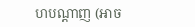ហបណ្តាញ (អាច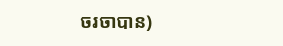ចរចាបាន)